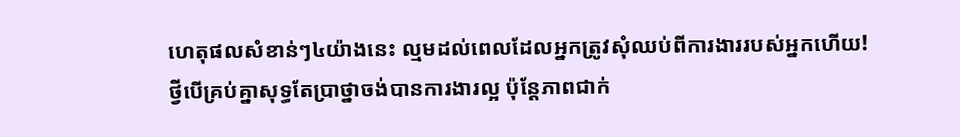ហេតុផលសំខាន់ៗ៤យ៉ាងនេះ ល្មមដល់ពេលដែលអ្នកត្រូវសុំឈប់ពីការងាររបស់អ្នកហើយ!
ថ្វីបើគ្រប់គ្នាសុទ្ធតែប្រាថ្នាចង់បានការងារល្អ ប៉ុន្តែភាពជាក់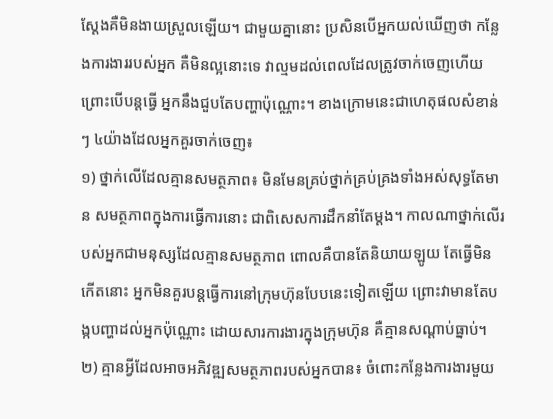ស្តែងគឺមិនងាយស្រួលឡើយ។ ជាមួយគ្នានោះ ប្រសិនបើអ្នកយល់ឃើញថា កន្លែងការងាររបស់អ្នក គឺមិនល្អនោះទេ វាល្មមដល់ពេលដែលត្រូវចាក់ចេញហើយ ព្រោះបើបន្តធ្វើ អ្នកនឹងជួបតែបញ្ហាប៉ុណ្ណោះ។ ខាងក្រោមនេះជាហេតុផលសំខាន់ៗ ៤យ៉ាងដែលអ្នកគួរចាក់ចេញ៖
១) ថ្នាក់លើដែលគ្មានសមត្ថភាព៖ មិនមែនគ្រប់ថ្នាក់គ្រប់គ្រងទាំងអស់សុទ្ធតែមាន សមត្ថភាពក្នុងការធ្វើការនោះ ជាពិសេសការដឹកនាំតែម្តង។ កាលណាថ្នាក់លើរបស់អ្នកជាមនុស្សដែលគ្មានសមត្ថភាព ពោលគឺបានតែនិយាយឡូយ តែធ្វើមិនកើតនោះ អ្នកមិនគួរបន្តធ្វើការនៅក្រុមហ៊ុនបែបនេះទៀតឡើយ ព្រោះវាមានតែបង្កបញ្ហាដល់អ្នកប៉ុណ្ណោះ ដោយសារការងារក្នុងក្រុមហ៊ុន គឺគ្មានសណ្ដាប់ធ្នាប់។
២) គ្មានអ្វីដែលអាចអភិវឌ្ឍសមត្ថភាពរបស់អ្នកបាន៖ ចំពោះកន្លែងការងារមួយ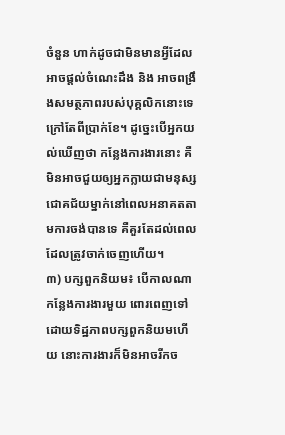ចំនួន ហាក់ដូចជាមិនមានអ្វីដែលអាចផ្តល់ចំណេះដឹង និង អាចពង្រឹងសមត្ថភាពរបស់បុគ្គលិកនោះទេ ក្រៅតែពីប្រាក់ខែ។ ដូច្នេះបើអ្នកយល់ឃើញថា កន្លែងការងារនោះ គឺមិនអាចជួយឲ្យអ្នកក្លាយជាមនុស្សជោគជ័យម្នាក់នៅពេលអនាគតតាមការចង់បានទេ គឺគួរតែដល់ពេលដែលត្រូវចាក់ចេញហើយ។
៣) បក្សពួកនិយម៖ បើកាលណាកន្លែងការងារមួយ ពោរពេញទៅដោយទិដ្ឋភាពបក្សពួកនិយមហើយ នោះការងារក៏មិនអាចរីកច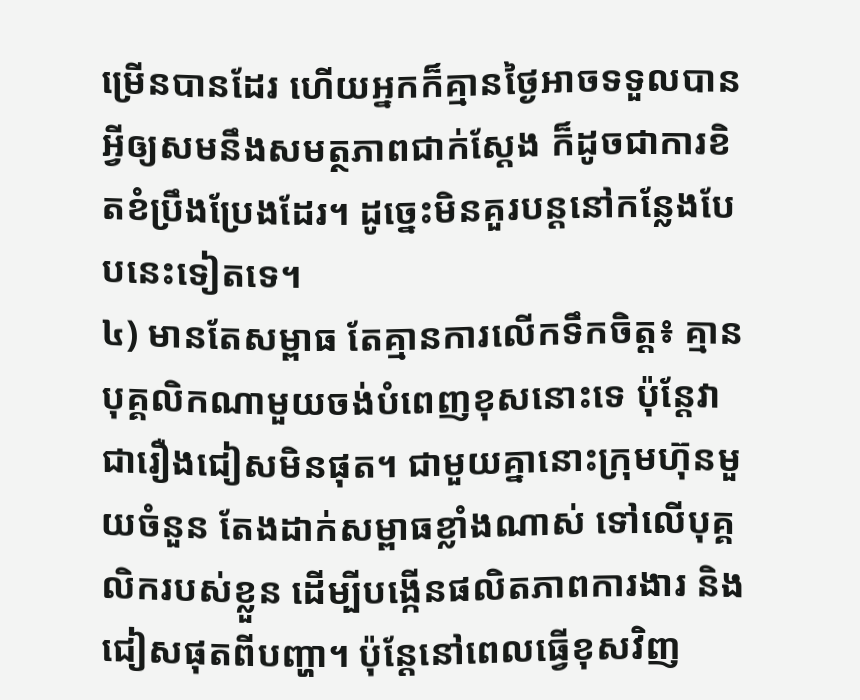ម្រើនបានដែរ ហើយអ្នកក៏គ្មានថ្ងៃអាចទទួលបានអ្វីឲ្យសមនឹងសមត្ថភាពជាក់ស្តែង ក៏ដូចជាការខិតខំប្រឹងប្រែងដែរ។ ដូច្នេះមិនគួរបន្តនៅកន្លែងបែបនេះទៀតទេ។
៤) មានតែសម្ពាធ តែគ្មានការលើកទឹកចិត្ត៖ គ្មានបុគ្គលិកណាមួយចង់បំពេញខុសនោះទេ ប៉ុន្តែវាជារឿងជៀសមិនផុត។ ជាមួយគ្នានោះក្រុមហ៊ុនមួយចំនួន តែងដាក់សម្ពាធខ្លាំងណាស់ ទៅលើបុគ្គលិករបស់ខ្លួន ដើម្បីបង្កើនផលិតភាពការងារ និង ជៀសផុតពីបញ្ហា។ ប៉ុន្តែនៅពេលធ្វើខុសវិញ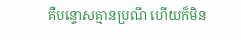គឺបន្ទោសគ្មានប្រណី ហើយក៏មិន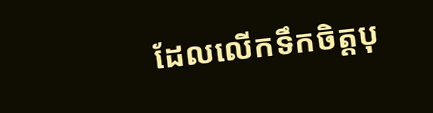ដែលលើកទឹកចិត្តបុ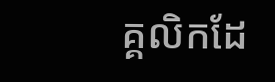គ្គលិកដែ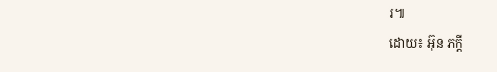រ៕
ដោយ៖ អ៊ុន ភក្តី